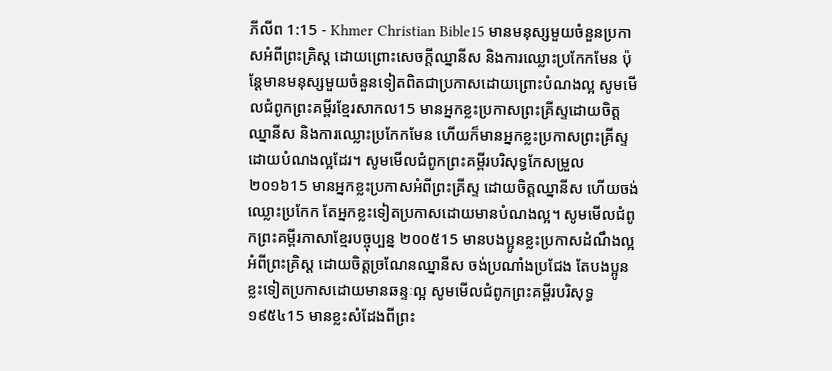ភីលីព 1:15 - Khmer Christian Bible15 មានមនុស្សមួយចំនួនប្រកាសអំពីព្រះគ្រិស្ដ ដោយព្រោះសេចក្ដីឈ្នានីស និងការឈ្លោះប្រកែកមែន ប៉ុន្ដែមានមនុស្សមួយចំនួនទៀតពិតជាប្រកាសដោយព្រោះបំណងល្អ សូមមើលជំពូកព្រះគម្ពីរខ្មែរសាកល15 មានអ្នកខ្លះប្រកាសព្រះគ្រីស្ទដោយចិត្តឈ្នានីស និងការឈ្លោះប្រកែកមែន ហើយក៏មានអ្នកខ្លះប្រកាសព្រះគ្រីស្ទដោយបំណងល្អដែរ។ សូមមើលជំពូកព្រះគម្ពីរបរិសុទ្ធកែសម្រួល ២០១៦15 មានអ្នកខ្លះប្រកាសអំពីព្រះគ្រីស្ទ ដោយចិត្តឈ្នានីស ហើយចង់ឈ្លោះប្រកែក តែអ្នកខ្លះទៀតប្រកាសដោយមានបំណងល្អ។ សូមមើលជំពូកព្រះគម្ពីរភាសាខ្មែរបច្ចុប្បន្ន ២០០៥15 មានបងប្អូនខ្លះប្រកាសដំណឹងល្អអំពីព្រះគ្រិស្ត ដោយចិត្តច្រណែនឈ្នានីស ចង់ប្រណាំងប្រជែង តែបងប្អូនខ្លះទៀតប្រកាសដោយមានឆន្ទៈល្អ សូមមើលជំពូកព្រះគម្ពីរបរិសុទ្ធ ១៩៥៤15 មានខ្លះសំដែងពីព្រះ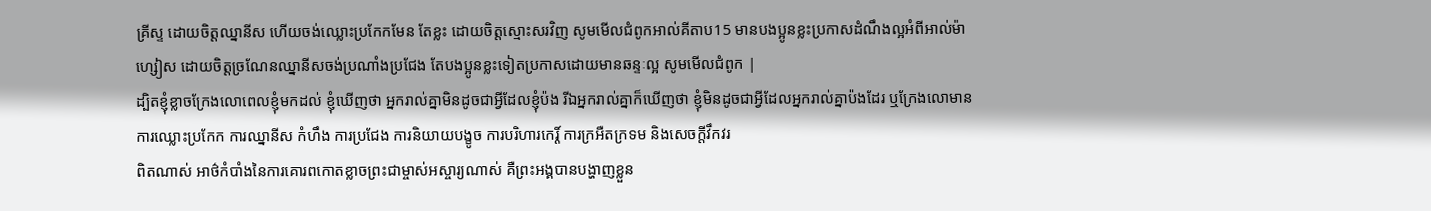គ្រីស្ទ ដោយចិត្តឈ្នានីស ហើយចង់ឈ្លោះប្រកែកមែន តែខ្លះ ដោយចិត្តស្មោះសរវិញ សូមមើលជំពូកអាល់គីតាប15 មានបងប្អូនខ្លះប្រកាសដំណឹងល្អអំពីអាល់ម៉ាហ្សៀស ដោយចិត្ដច្រណែនឈ្នានីសចង់ប្រណាំងប្រជែង តែបងប្អូនខ្លះទៀតប្រកាសដោយមានឆន្ទៈល្អ សូមមើលជំពូក |
ដ្បិតខ្ញុំខ្លាចក្រែងលោពេលខ្ញុំមកដល់ ខ្ញុំឃើញថា អ្នករាល់គ្នាមិនដូចជាអ្វីដែលខ្ញុំប៉ង រីឯអ្នករាល់គ្នាក៏ឃើញថា ខ្ញុំមិនដូចជាអ្វីដែលអ្នករាល់គ្នាប៉ងដែរ ឬក្រែងលោមានការឈ្លោះប្រកែក ការឈ្នានីស កំហឹង ការប្រជែង ការនិយាយបង្ខូច ការបរិហារកេរ្ដិ៍ ការក្រអឺតក្រទម និងសេចក្ដីវឹកវរ
ពិតណាស់ អាថ៌កំបាំងនៃការគោរពកោតខ្លាចព្រះជាម្ចាស់អស្ចារ្យណាស់ គឺព្រះអង្គបានបង្ហាញខ្លួន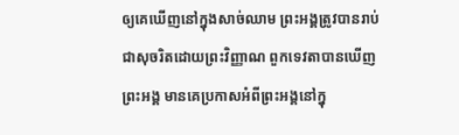ឲ្យគេឃើញនៅក្នុងសាច់ឈាម ព្រះអង្គត្រូវបានរាប់ជាសុចរិតដោយព្រះវិញ្ញាណ ពួកទេវតាបានឃើញព្រះអង្គ មានគេប្រកាសអំពីព្រះអង្គនៅក្នុ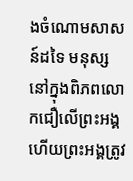ងចំណោមសាសន៍ដទៃ មនុស្សនៅក្នុងពិភពលោកជឿលើព្រះអង្គ ហើយព្រះអង្គត្រូវ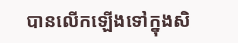បានលើកឡើងទៅក្នុងសិ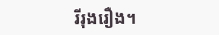រីរុងរឿង។